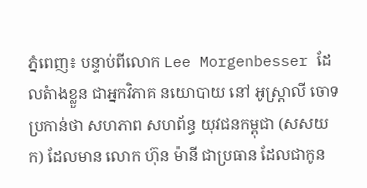ភ្នំពេញ៖ បន្ទាប់ពីលោក Lee Morgenbesser ដែលតំាងខ្លួន ជាអ្នកវិភាគ នយោបាយ នៅ អូស្រ្តាលី ចោទប្រកាន់ថា សហភាព សហព័ន្ធ យុវជនកម្ពុជា (សសយក) ដែលមាន លោក ហ៊ុន ម៉ានី ជាប្រធាន ដែលជាកូន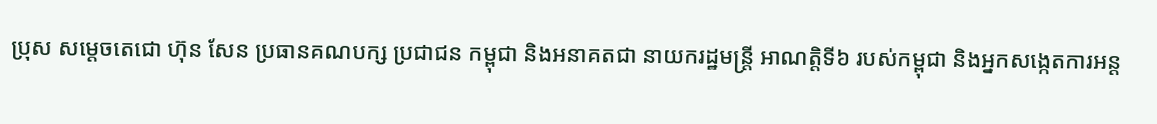ប្រុស សម្តេចតេជោ ហ៊ុន សែន ប្រធានគណបក្ស ប្រជាជន កម្ពុជា និងអនាគតជា នាយករដ្ឋមន្ត្រី អាណត្តិទី៦ របស់កម្ពុជា និងអ្នកសង្កេតការអន្ត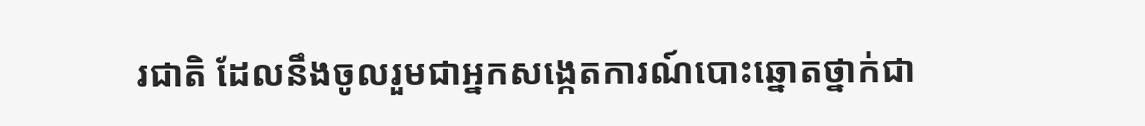រជាតិ ដែលនឹងចូលរួមជាអ្នកសង្កេតការណ៍បោះឆ្នោតថ្នាក់ជា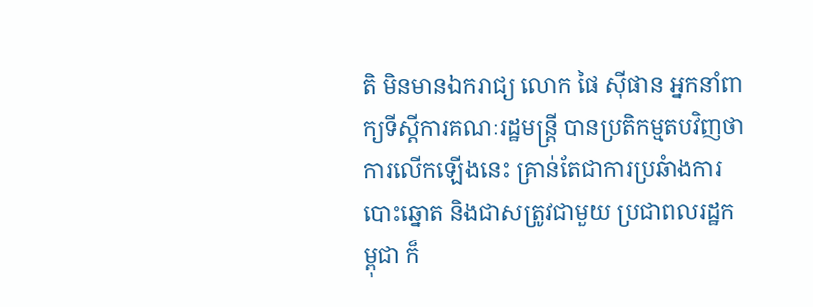តិ មិនមានឯករាជ្យ លោក ផៃ ស៊ីផាន អ្នកនាំពាក្យទីស្ដីការគណៈរដ្ឋមន្ត្រី បានប្រតិកម្មតបវិញថា ការលើកឡើងនេះ គ្រាន់តែជាការប្រឆំាងការបោះឆ្នោត និងជាសត្រូវជាមួយ ប្រជាពលរដ្ឋកម្ពុជា ក៏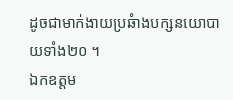ដូចជាមាក់ងាយប្រឆំាងបក្សនយោបាយទាំង២០ ។
ឯកឧត្តម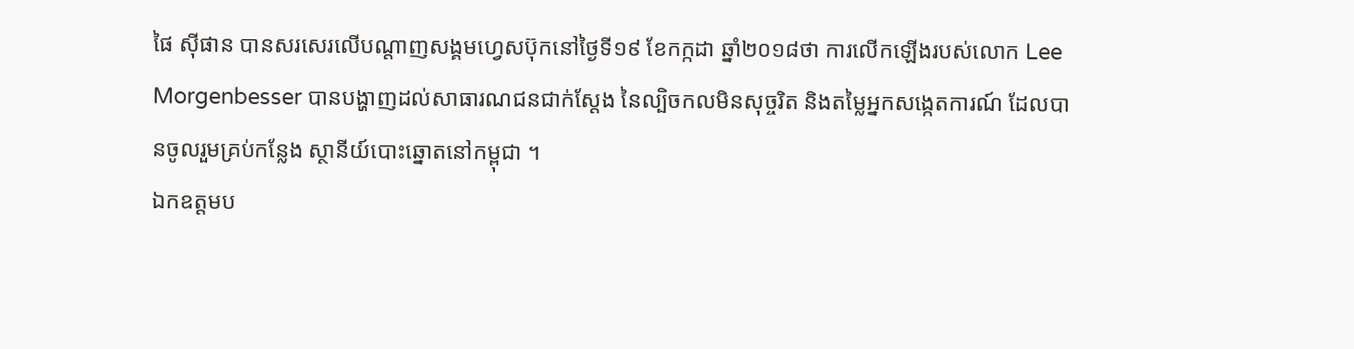ផៃ ស៊ីផាន បានសរសេរលើបណ្ដាញសង្គមហ្វេសប៊ុកនៅថ្ងៃទី១៩ ខែកក្កដា ឆ្នាំ២០១៨ថា ការលើកឡើងរបស់លោក Lee Morgenbesser បានបង្ហាញដល់សាធារណជនជាក់ស្តែង នៃល្បិចកលមិនសុច្ចរិត និងតម្លៃអ្នកសង្កេតការណ៍ ដែលបានចូលរួមគ្រប់កន្លែង ស្ថានីយ៍បោះឆ្នោតនៅកម្ពុជា ។
ឯកឧត្តមប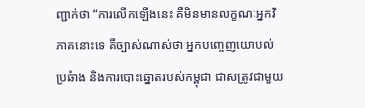ញ្ជាក់ថា “ការលើកឡើងនេះ គឺមិនមានលក្ខណៈអ្នកវិភាគនោះទេ គឺច្បាស់ណាស់ថា អ្នកបញ្ចេញយោបល់ប្រឆំាង និងការបោះឆ្នោតរបស់កម្ពុជា ជាសត្រូវជាមួយ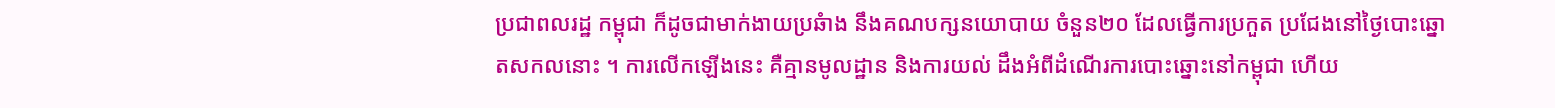ប្រជាពលរដ្ឋ កម្ពុជា ក៏ដូចជាមាក់ងាយប្រឆំាង នឹងគណបក្សនយោបាយ ចំនួន២០ ដែលធ្វើការប្រកួត ប្រជែងនៅថ្ងៃបោះឆ្នោតសកលនោះ ។ ការលើកឡើងនេះ គឺគ្មានមូលដ្ឋាន និងការយល់ ដឹងអំពីដំណើរការបោះឆ្នោះនៅកម្ពុជា ហើយ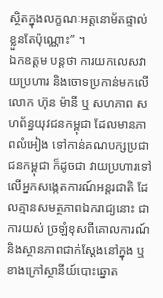ស្ថិតក្នុងលក្ខណៈអត្តនោម័តផ្ទាល់ ខ្លួនតែប៉ុណ្ណោះ” ។
ឯកឧត្តម បន្តថា ការយកលេសវាយប្រហារ និងចោទប្រកាន់មកលើលោក ហ៊ុន ម៉ានី ឬ សហភាព សហព័ន្ធយុវជនកម្ពុជា ដែលមានភាពលំអៀង ទៅកាន់គណបក្សប្រជាជនកម្ពុជា ក៏ដូចជា វាយប្រហារទៅលើអ្នកសង្កេតការណ៍អន្តរជាតិ ដែលគ្មានសមត្ថភាពឯករាជ្យនោះ ជាការយស់ ច្រឡំខុសពីគោលការណ៍ និងស្ថានភាពជាក់ស្តែងនៅក្នុង ឬខាងក្រៅស្ថានីយ៍បោះឆ្នោត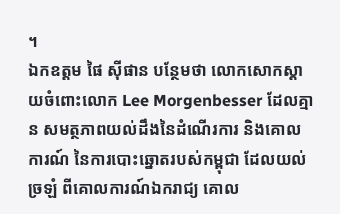។
ឯកឧត្តម ផៃ ស៊ីផាន បន្ថែមថា លោកសោកស្តាយចំពោះលោក Lee Morgenbesser ដែលគ្មាន សមត្ថភាពយល់ដឹងនៃដំណើរការ និងគោលការណ៍ នៃការបោះឆ្នោតរបស់កម្ពុជា ដែលយល់ ច្រឡំ ពីគោលការណ៍ឯករាជ្យ គោល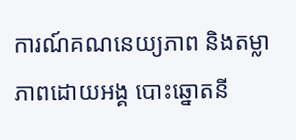ការណ៍គណនេយ្យភាព និងតម្លាភាពដោយអង្គ បោះឆ្នោតនី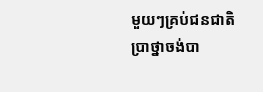មួយៗគ្រប់ជនជាតិប្រាថ្នាចង់បា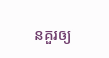នគួរឲ្យ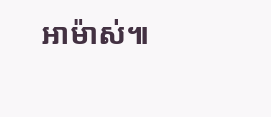អាម៉ាស់៕